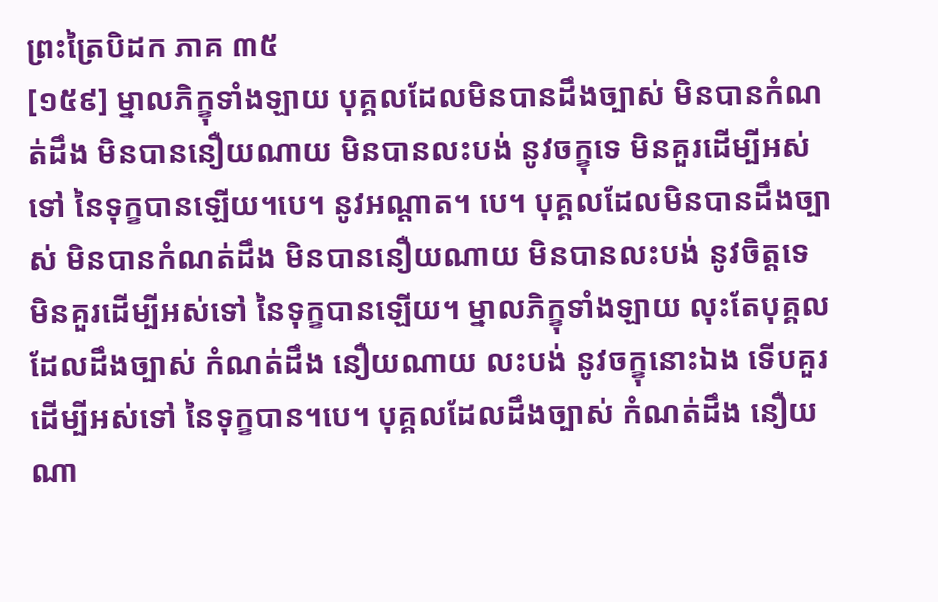ព្រះត្រៃបិដក ភាគ ៣៥
[១៥៩] ម្នាលភិក្ខុទាំងឡាយ បុគ្គលដែលមិនបានដឹងច្បាស់ មិនបានកំណត់ដឹង មិនបាននឿយណាយ មិនបានលះបង់ នូវចក្ខុទេ មិនគួរដើម្បីអស់ទៅ នៃទុក្ខបានឡើយ។បេ។ នូវអណ្តាត។ បេ។ បុគ្គលដែលមិនបានដឹងច្បាស់ មិនបានកំណត់ដឹង មិនបាននឿយណាយ មិនបានលះបង់ នូវចិត្តទេ មិនគួរដើម្បីអស់ទៅ នៃទុក្ខបានឡើយ។ ម្នាលភិក្ខុទាំងឡាយ លុះតែបុគ្គល ដែលដឹងច្បាស់ កំណត់ដឹង នឿយណាយ លះបង់ នូវចក្ខុនោះឯង ទើបគួរដើម្បីអស់ទៅ នៃទុក្ខបាន។បេ។ បុគ្គលដែលដឹងច្បាស់ កំណត់ដឹង នឿយណា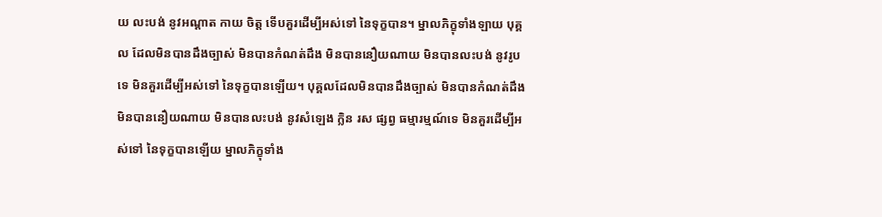យ លះបង់ នូវអណ្តាត កាយ ចិត្ត ទើបគួរដើម្បីអស់ទៅ នៃទុក្ខបាន។ ម្នាលភិក្ខុទាំងឡាយ បុគ្គល ដែលមិនបានដឹងច្បាស់ មិនបានកំណត់ដឹង មិនបាននឿយណាយ មិនបានលះបង់ នូវរូបទេ មិនគួរដើម្បីអស់ទៅ នៃទុក្ខបានឡើយ។ បុគ្គលដែលមិនបានដឹងច្បាស់ មិនបានកំណត់ដឹង មិនបាននឿយណាយ មិនបានលះបង់ នូវសំឡេង ក្លិន រស ផ្សព្វ ធម្មារម្មណ៍ទេ មិនគួរដើម្បីអស់ទៅ នៃទុក្ខបានឡើយ ម្នាលភិក្ខុទាំង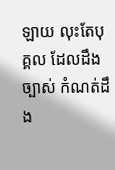ឡាយ លុះតែបុគ្គល ដែលដឹងច្បាស់ កំណត់ដឹង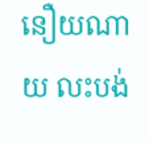នឿយណាយ លះបង់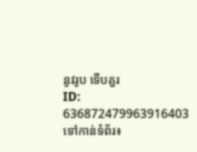នូវរូប ទើបគួរ
ID: 636872479963916403
ទៅកាន់ទំព័រ៖